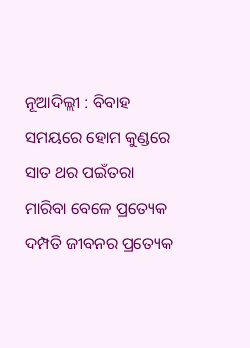ନୂଆଦିଲ୍ଲୀ : ବିବାହ ସମୟରେ ହୋମ କୁଣ୍ଡରେ ସାତ ଥର ପଇଁତରା ମାରିବା ବେଳେ ପ୍ରତ୍ୟେକ ଦମ୍ପତି ଜୀବନର ପ୍ରତ୍ୟେକ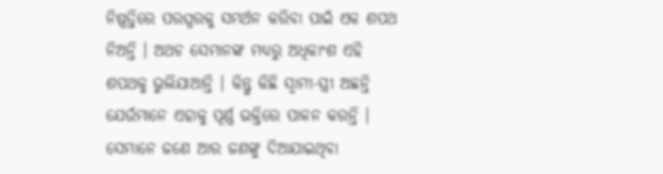ନିଷ୍ପତ୍ତିରେ ପରସ୍ପରକୁ ସମର୍ଥନ କରିବା ପାଇଁ ଏକ ଶପଥ ନିଅନ୍ତି । ଅଥଚ ସେମାନଙ୍କ ମଧ୍ୟରୁ ଅଧିକାଂଶ ଏହି ଶପଥକୁ ଭୁଲିଯାଆନ୍ତି । କିନ୍ତୁ କିଛି ସ୍ୱାମୀ-ସ୍ତ୍ରୀ ଅଛନ୍ତି ଯେଉଁମାନେ ଏହାକୁ ପୂର୍ଣ୍ଣ ଭକ୍ତିରେ ପାଳନ କରନ୍ତି । ସେମାନେ ଜଣେ ଆର ଜଣଙ୍କୁ ଦିଆଯାଇଥିବା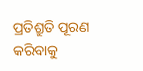ପ୍ରତିଶ୍ରୁତି ପୂରଣ କରିବାକୁ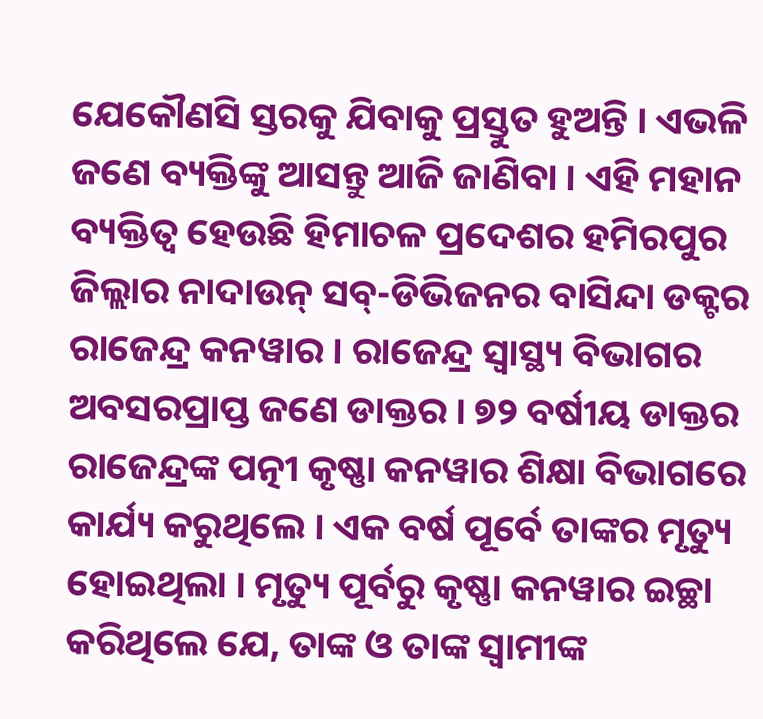ଯେକୌଣସି ସ୍ତରକୁ ଯିବାକୁ ପ୍ରସ୍ତୁତ ହୁଅନ୍ତି । ଏଭଳି ଜଣେ ବ୍ୟକ୍ତିଙ୍କୁ ଆସନ୍ତୁ ଆଜି ଜାଣିବା । ଏହି ମହାନ ବ୍ୟକ୍ତିତ୍ୱ ହେଉଛି ହିମାଚଳ ପ୍ରଦେଶର ହମିରପୁର ଜିଲ୍ଲାର ନାଦାଉନ୍ ସବ୍-ଡିଭିଜନର ବାସିନ୍ଦା ଡକ୍ଟର ରାଜେନ୍ଦ୍ର କନୱାର । ରାଜେନ୍ଦ୍ର ସ୍ୱାସ୍ଥ୍ୟ ବିଭାଗର ଅବସରପ୍ରାପ୍ତ ଜଣେ ଡାକ୍ତର । ୭୨ ବର୍ଷୀୟ ଡାକ୍ତର ରାଜେନ୍ଦ୍ରଙ୍କ ପତ୍ନୀ କୃଷ୍ଣା କନୱାର ଶିକ୍ଷା ବିଭାଗରେ କାର୍ଯ୍ୟ କରୁଥିଲେ । ଏକ ବର୍ଷ ପୂର୍ବେ ତାଙ୍କର ମୃତ୍ୟୁ ହୋଇଥିଲା । ମୃତ୍ୟୁ ପୂର୍ବରୁ କୃଷ୍ଣା କନୱାର ଇଚ୍ଛା କରିଥିଲେ ଯେ, ତାଙ୍କ ଓ ତାଙ୍କ ସ୍ୱାମୀଙ୍କ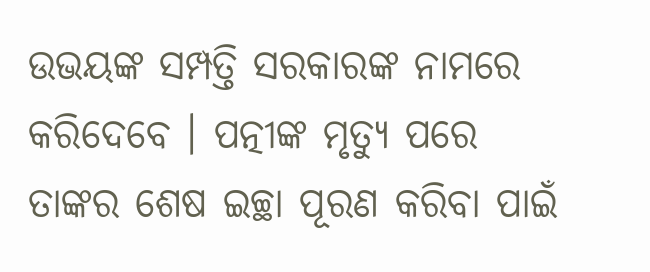ଉଭୟଙ୍କ ସମ୍ପତ୍ତି ସରକାରଙ୍କ ନାମରେ କରିଦେବେ । ପତ୍ନୀଙ୍କ ମୃତ୍ୟୁ ପରେ ତାଙ୍କର ଶେଷ ଇଚ୍ଛା ପୂରଣ କରିବା ପାଇଁ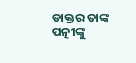ଡାକ୍ତର ତାଙ୍କ ପତ୍ନୀଙ୍କୁ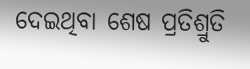ଦେଇଥିବା ଶେଷ ପ୍ରତିଶ୍ରୁତି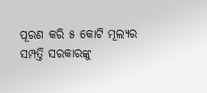ପୂରଣ କରି ୫ କୋଟି ମୂଲ୍ୟର ସମ୍ପତ୍ତି ସରକାରଙ୍କୁ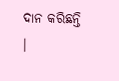ଦାନ କରିଛନ୍ତି ।